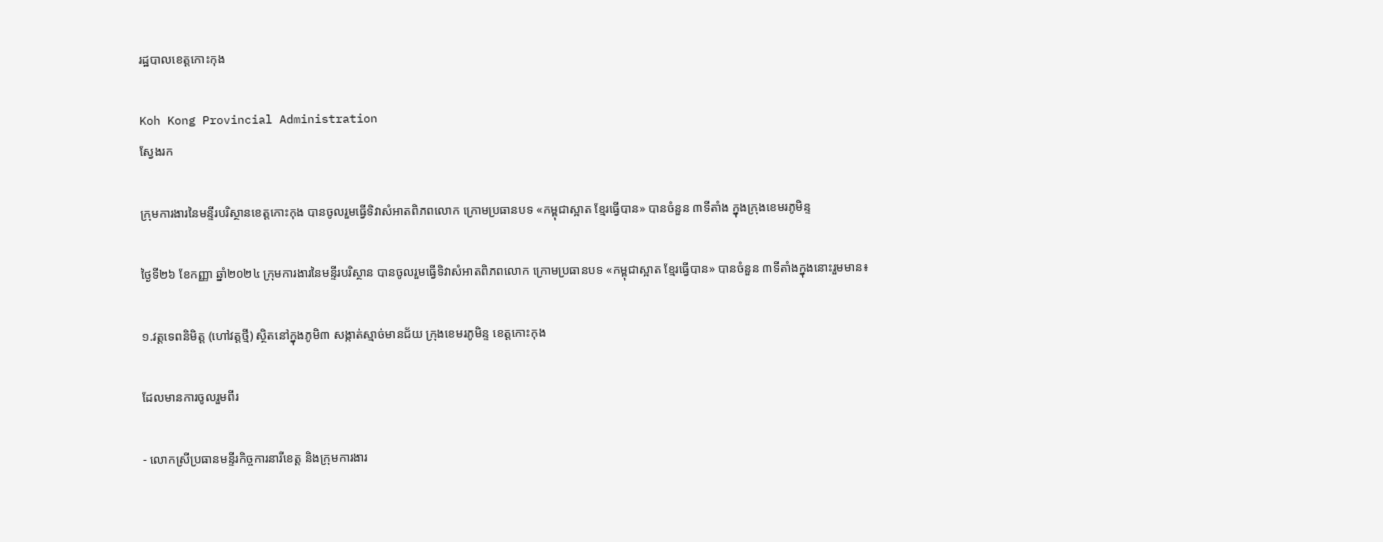រដ្ឋបាលខេត្តកោះកុង

Koh Kong Provincial Administration
ស្វែងរក

ក្រុមការងារនៃមន្ទីរបរិស្ថានខេត្តកោះកុង បានចូលរួមធ្វើទិវាសំអាតពិភពលោក ក្រោមប្រធានបទ «កម្ពុជាស្អាត ខ្មែរធ្វើបាន» បានចំនួន ៣ទីតាំង ក្នុងក្រុងខេមរភូមិន្ទ

ថ្ងៃទី២៦ ខែកញ្ញា ឆ្នាំ២០២៤ ក្រុមការងារនៃមន្ទីរបរិស្ថាន បានចូលរួមធ្វើទិវាសំអាតពិភពលោក ក្រោមប្រធានបទ «កម្ពុជាស្អាត ខ្មែរធ្វើបាន» បានចំនួន ៣ទីតាំងក្នុងនោះរួមមាន៖

១.វត្តទេពនិមិត្ត (ហៅវត្តថ្មី) ស្ថិតនៅក្នុងភូមិ៣ សង្កាត់ស្មាច់មានជ័យ ក្រុងខេមរភូមិន្ទ ខេត្តកោះកុង

ដែលមានការចូលរួមពីរ

- លោកស្រីប្រធានមន្ទីរកិច្ចការនារីខេត្ត និងក្រុមការងារ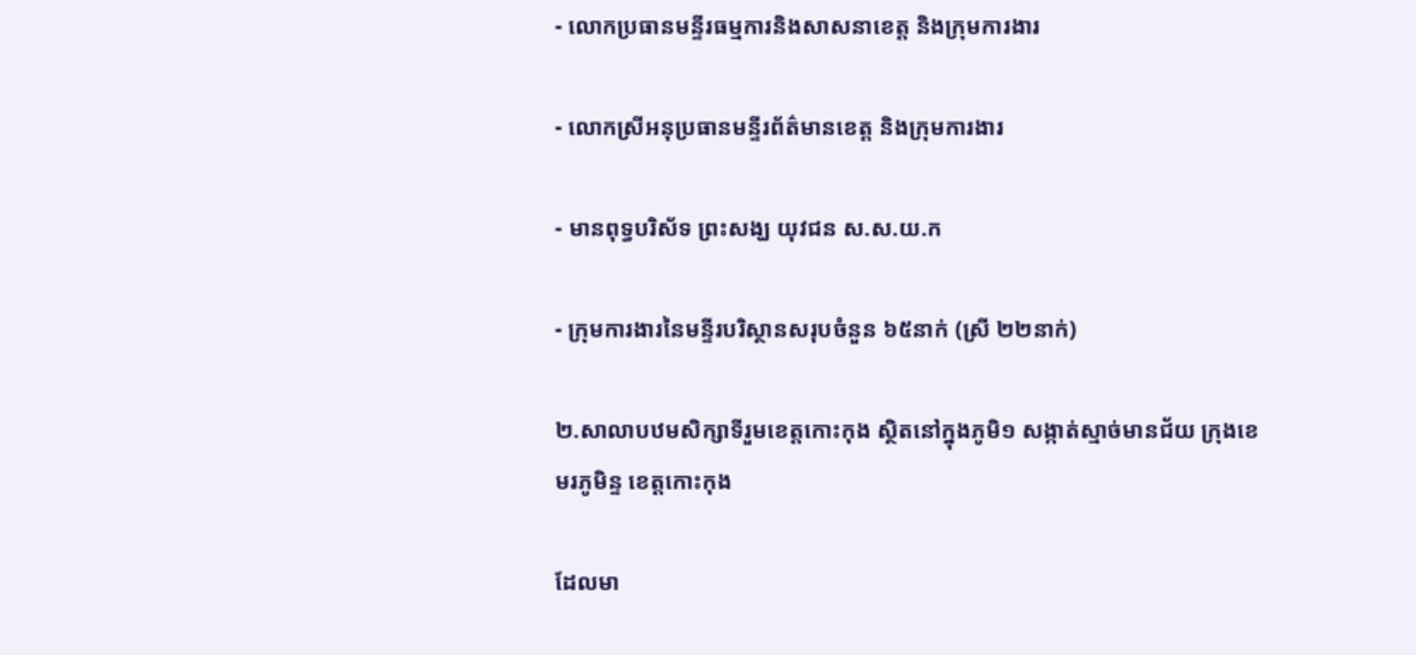- លោកប្រធានមន្ទីរធម្មការនិងសាសនាខេត្ត និងក្រុមការងារ

- លោកស្រីអនុប្រធានមន្ទីរព័ត៌មានខេត្ត និងក្រុមការងារ

- មានពុទ្ធបរិស័ទ ព្រះសង្ឃ យុវជន ស.ស.យ.ក

- ក្រុមការងារនៃមន្ទីរបរិស្ថានសរុបចំនួន ៦៥នាក់ (ស្រី ២២នាក់)

២.សាលាបឋមសិក្សាទីរួមខេត្តកោះកុង ស្ថិតនៅក្នុងភូមិ១ សង្កាត់ស្មាច់មានជ័យ ក្រុងខេមរភូមិន្ទ ខេត្តកោះកុង

ដែលមា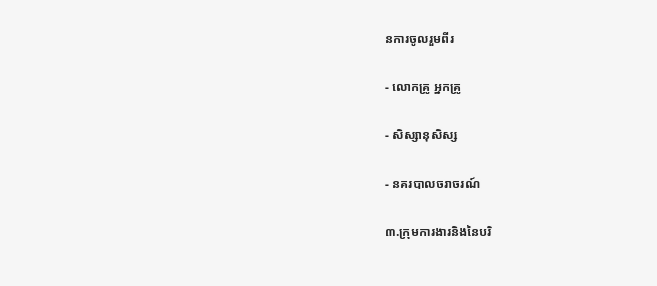នការចូលរួមពីរ

- លោកគ្រូ អ្នកគ្រូ

- សិស្សានុសិស្ស

- នគរបាលចរាចរណ៍

៣.ក្រុមការងារនិងនៃបរិ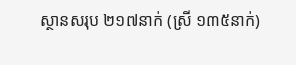ស្ថានសរុប ២១៧នាក់ (ស្រី ១៣៥នាក់)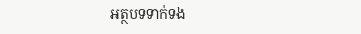អត្ថបទទាក់ទង